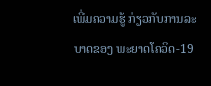ເພີ່ມຄວາມຮູ້ ກ່ຽວກັບການລະບາດຂອງ ພະຍາດໂຄວິດ-19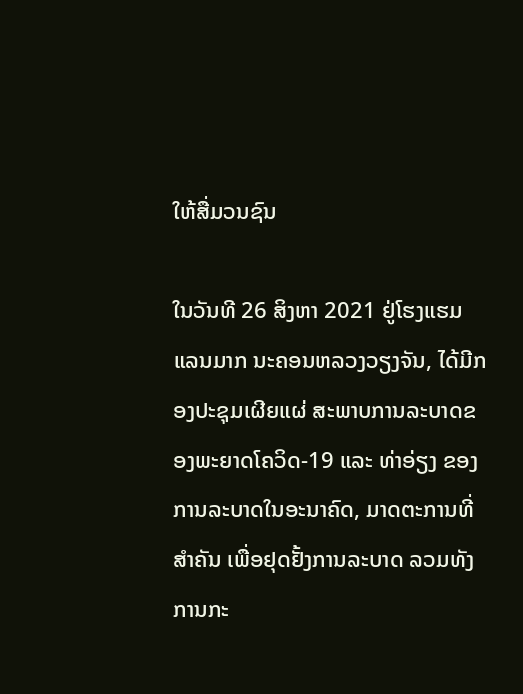ໃຫ້ສື່ມວນຊົນ

ໃນວັນທີ 26 ສິງຫາ 2021 ຢູ່ໂຮງແຮມແລນມາກ ນະຄອນຫລວງວຽງຈັນ, ໄດ້ມີກອງປະຊຸມເຜີຍແຜ່ ສະພາບການລະບາດຂອງພະຍາດໂຄວິດ-19 ແລະ ທ່າອ່ຽງ ຂອງການລະບາດໃນອະນາຄົດ, ມາດຕະການທີ່ສໍາຄັນ ເພື່ອຢຸດຢັ້ງການລະບາດ ລວມທັງການກະ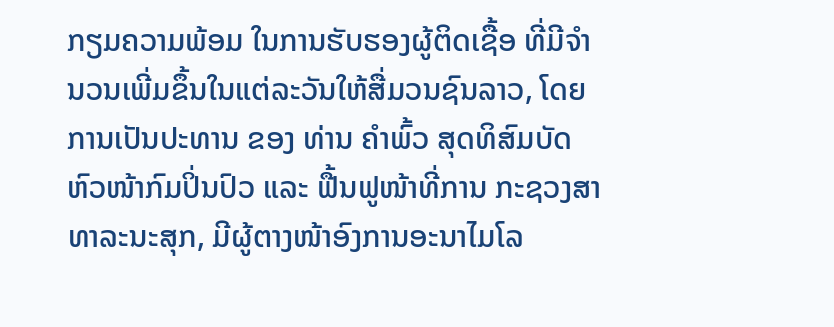ກຽມຄວາມພ້ອມ ໃນການຮັບຮອງຜູ້ຕິດເຊື້ອ ທີ່ມີຈໍານວນເພີ່ມຂຶ້ນໃນແຕ່ລະວັນໃຫ້ສື່ມວນຊົນລາວ, ໂດຍການເປັນປະທານ ຂອງ ທ່ານ ຄໍາພົ້ວ ສຸດທິສົມບັດ ຫົວໜ້າກົມປິ່ນປົວ ແລະ ຟື້ນຟູໜ້າທີ່ການ ກະຊວງສາທາລະນະສຸກ, ມີຜູ້ຕາງໜ້າອົງການອະນາໄມໂລ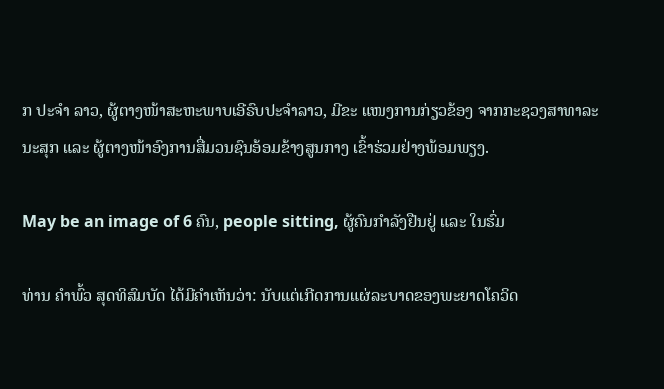ກ ປະຈໍາ ລາວ, ຜູ້ຕາງໜ້າສະຫະພາບເອີຣົບປະຈໍາລາວ, ມີຂະ ແໜງການກ່ຽວຂ້ອງ ຈາກກະຊວງສາທາລະນະສຸກ ແລະ ຜູ້ຕາງໜ້າອົງການສື່ມວນຊົນອ້ອມຂ້າງສູນກາງ ເຂົ້າຮ່ວມຢ່າງພ້ອມພຽງ.

May be an image of 6 ຄົນ, people sitting, ຜູ້ຄົນກຳລັງຢືນຢູ່ ແລະ ໃນຮົ່ມ

ທ່ານ ຄໍາພົ້ວ ສຸດທິສົມບັດ ໄດ້ມີຄໍາເຫັນວ່າ: ນັບແຕ່ເກີດການແຜ່ລະບາດຂອງພະຍາດໂຄວິດ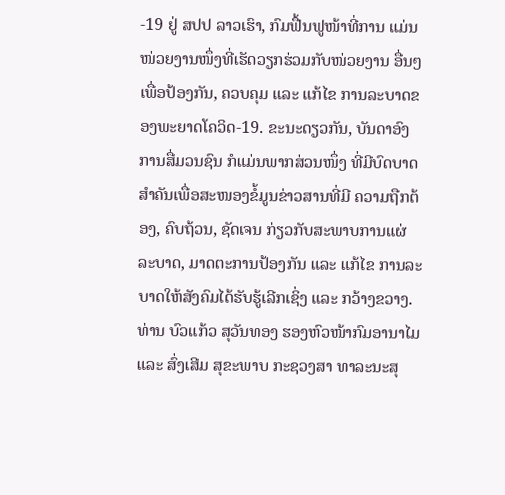-19 ຢູ່ ສປປ ລາວເຮົາ, ກົມຟື້ນຟູໜ້າທີ່ການ ແມ່ນໜ່ວຍງານໜຶ່ງທີ່ເຮັດວຽກຮ່ວມກັບໜ່ວຍງານ ອື່ນໆ ເພື່ອປ້ອງກັນ, ຄວບຄຸມ ແລະ ແກ້ໄຂ ການລະບາດຂອງພະຍາດໂຄວິດ-19. ຂະນະດຽວກັນ, ບັນດາອົງການສື່ມວນຊົນ ກໍແມ່ນພາກສ່ວນໜຶ່ງ ທີ່ມີບົດບາດສໍາຄັນເພື່ອສະໜອງຂໍ້ມູນຂ່າວສານທີ່ມີ ຄວາມຖືກຕ້ອງ, ຄົບຖ້ວນ, ຊັດເຈນ ກ່ຽວກັບສະພາບການແຜ່ລະບາດ, ມາດຕະການປ້ອງກັນ ແລະ ແກ້ໄຂ ການລະບາດໃຫ້ສັງຄົມໄດ້ຮັບຮູ້ເລີກເຊິ່ງ ແລະ ກວ້າງຂວາງ. ທ່ານ ບົວແກ້ວ ສຸວັນທອງ ຮອງຫົວໜ້າກົມອານາໄມ ແລະ ສົ່ງເສີມ ສຸຂະພາບ ກະຊວງສາ ທາລະນະສຸ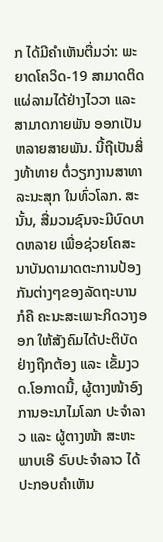ກ ໄດ້ມີຄໍາເຫັນຕື່ມວ່າ: ພະຍາດໂຄວິດ-19 ສາມາດຕິດແຜ່ລາມໄດ້ຢ່າງໄວວາ ແລະສາມາດກາຍພັນ ອອກເປັນຫລາຍສາຍພັນ. ນີ້ຖືເປັນສິ່ງທ້າທາຍ ຕໍ່ວຽກງານສາທາລະນະສຸກ ໃນທົ່ວໂລກ. ສະນັ້ນ, ສື່ມວນຊົນຈະມີບົດບາດຫລາຍ ເພື່ອຊ່ວຍໂຄສະນາບັນດາມາດຕະການປ້ອງກັນຕ່າງໆຂອງລັດຖະບານ ກໍຄື ຄະນະສະເພາະກິດວາງອອກ ໃຫ້ສັງຄົມໄດ້ປະຕິບັດຢ່າງຖືກຕ້ອງ ແລະ ເຂັ້ມງວດ.ໂອກາດນີ້, ຜູ້ຕາງໜ້າອົງການອະນາໄມໂລກ ປະຈໍາລາວ ແລະ ຜູ້ຕາງໜ້າ ສະຫະພາບເອີ ຣົບປະຈໍາລາວ ໄດ້ປະກອບຄໍາເຫັນ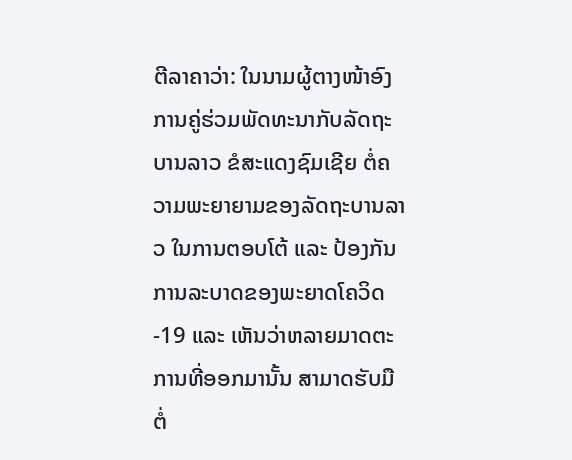ຕີລາຄາວ່າ: ໃນນາມຜູ້ຕາງໜ້າອົງການຄູ່ຮ່ວມພັດທະນາກັບລັດຖະ ບານລາວ ຂໍສະແດງຊົມເຊີຍ ຕໍ່ຄວາມພະຍາຍາມຂອງລັດຖະບານລາວ ໃນການຕອບໂຕ້ ແລະ ປ້ອງກັນການລະບາດຂອງພະຍາດໂຄວິດ-19 ແລະ ເຫັນວ່າຫລາຍມາດຕະການທີ່ອອກມານັ້ນ ສາມາດຮັບມືຕໍ່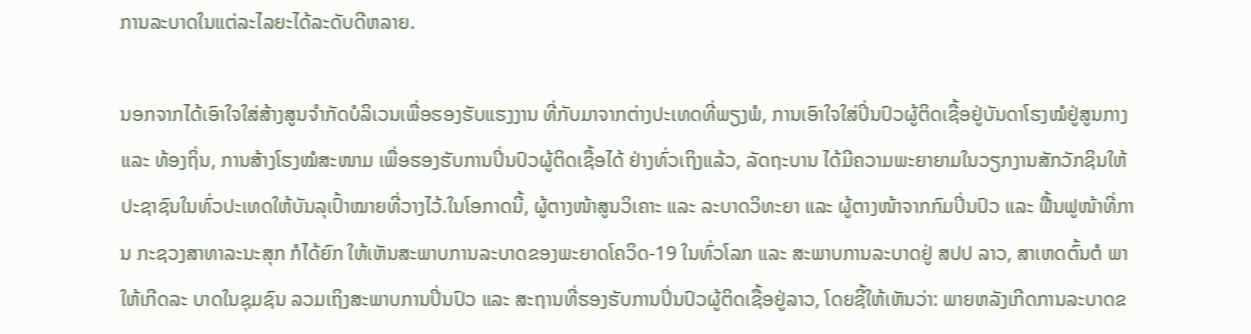ການລະບາດໃນແຕ່ລະໄລຍະໄດ້ລະດັບດີຫລາຍ.

ນອກຈາກໄດ້ເອົາໃຈໃສ່ສ້າງສູນຈໍາກັດບໍລິເວນເພື່ອຮອງຮັບແຮງງານ ທີ່ກັບມາຈາກຕ່າງປະເທດທີ່ພຽງພໍ, ການເອົາໃຈໃສ່ປິ່ນປົວຜູ້ຕິດເຊື້ອຢູ່ບັນດາໂຮງໝໍຢູ່ສູນກາງ ແລະ ທ້ອງຖິ່ນ, ການສ້າງໂຮງໝໍສະໜາມ ເພື່ອຮອງຮັບການປິ່ນປົວຜູ້ຕິດເຊື້ອໄດ້ ຢ່າງທົ່ວເຖິງແລ້ວ, ລັດຖະບານ ໄດ້ມີຄວາມພະຍາຍາມໃນວຽກງານສັກວັກຊິນໃຫ້ ປະຊາຊົນໃນທົ່ວປະເທດໃຫ້ບັນລຸເປົ້າໝາຍທີ່ວາງໄວ້.ໃນໂອກາດນີ້, ຜູ້ຕາງໜ້າສູນວິເຄາະ ແລະ ລະບາດວິທະຍາ ແລະ ຜູ້ຕາງໜ້າຈາກກົມປິ່ນປົວ ແລະ ຟື້ນຟູໜ້າທີ່ການ ກະຊວງສາທາລະນະສຸກ ກໍໄດ້ຍົກ ໃຫ້ເຫັນສະພາບການລະບາດຂອງພະຍາດໂຄວິດ-19 ໃນທົ່ວໂລກ ແລະ ສະພາບການລະບາດຢູ່ ສປປ ລາວ, ສາເຫດຕົ້ນຕໍ ພາໃຫ້ເກີດລະ ບາດໃນຊຸມຊົນ ລວມເຖິງສະພາບການປິ່ນປົວ ແລະ ສະຖານທີ່ຮອງຮັບການປິ່ນປົວຜູ້ຕິດເຊື້ອຢູ່ລາວ, ໂດຍຊີ້ໃຫ້ເຫັນວ່າ: ພາຍຫລັງເກີດການລະບາດຂ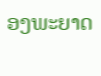ອງພະຍາດ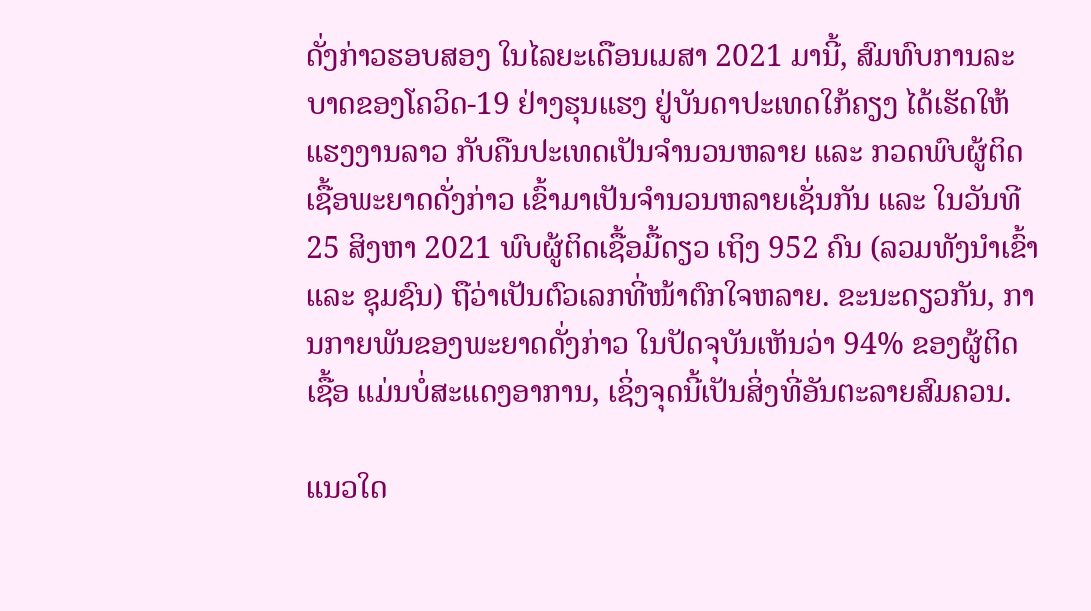ດັ່ງກ່າວຮອບສອງ ໃນໄລຍະເດືອນເມສາ 2021 ມານີ້, ສົມທົບການລະບາດຂອງໂຄວິດ-19 ຢ່າງຮຸນແຮງ ຢູ່ບັນດາປະເທດໃກ້ຄຽງ ໄດ້ເຮັດໃຫ້ແຮງງານລາວ ກັບຄືນປະເທດເປັນຈໍານວນຫລາຍ ແລະ ກວດພົບຜູ້ຕິດເຊື້ອພະຍາດດັ່ງກ່າວ ເຂົ້າມາເປັນຈໍານວນຫລາຍເຊັ່ນກັນ ແລະ ໃນວັນທີ 25 ສິງຫາ 2021 ພົບຜູ້ຕິດເຊື້ອມື້ດຽວ ເຖິງ 952 ຄົນ (ລວມທັງນໍາເຂົ້າ ແລະ ຊຸມຊົນ) ຖືວ່າເປັນຕົວເລກທີ່ໜ້າຕົກໃຈຫລາຍ. ຂະນະດຽວກັນ, ການກາຍພັນຂອງພະຍາດດັ່ງກ່າວ ໃນປັດຈຸບັນເຫັນວ່າ 94% ຂອງຜູ້ຕິດເຊື້ອ ແມ່ນບໍ່ສະແດງອາການ, ເຊິ່ງຈຸດນີ້ເປັນສິ່ງທີ່ອັນຕະລາຍສົມຄວນ.

ແນວໃດ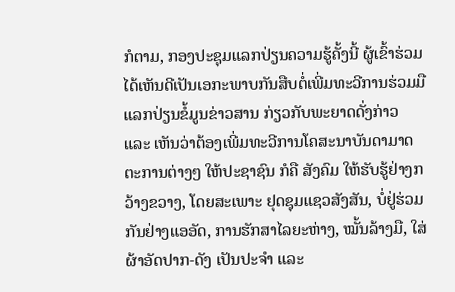ກໍຕາມ, ກອງປະຊຸມແລກປ່ຽນຄວາມຮູ້ຄັ້ງນີ້ ຜູ້ເຂົ້າຮ່ວມໄດ້ເຫັນດີເປັນເອກະພາບກັນສືບຕໍ່ເພີ່ມທະວີການຮ່ວມມືແລກປ່ຽນຂໍ້ມູນຂ່າວສານ ກ່ຽວກັບພະຍາດດັ່ງກ່າວ ແລະ ເຫັນວ່າຕ້ອງເພີ່ມທະວີການໂຄສະນາບັນດາມາດຕະການຕ່າງໆ ໃຫ້ປະຊາຊົນ ກໍຄື ສັງຄົມ ໃຫ້ຮັບຮູ້ຢ່າງກວ້າງຂວາງ, ໂດຍສະເພາະ ຢຸດຊຸມແຊວສັງສັນ, ບໍ່ຢູ່ຮ່ວມກັນຢ່າງແອອັດ, ການຮັກສາໄລຍະຫ່າງ, ໝັ້ນລ້າງມື, ໃສ່ຜ້າອັດປາກ-ດັງ ເປັນປະຈໍາ ແລະ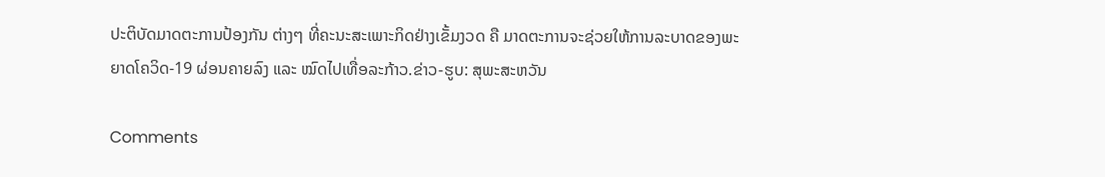ປະຕິບັດມາດຕະການປ້ອງກັນ ຕ່າງໆ ທີ່ຄະນະສະເພາະກິດຢ່າງເຂັ້ມງວດ ຄື ມາດຕະການຈະຊ່ວຍໃຫ້ການລະບາດຂອງພະຍາດໂຄວິດ-19 ຜ່ອນຄາຍລົງ ແລະ ໝົດໄປເທື່ອລະກ້າວ.ຂ່າວ-ຮູບ: ສຸພະສະຫວັນ

Comments